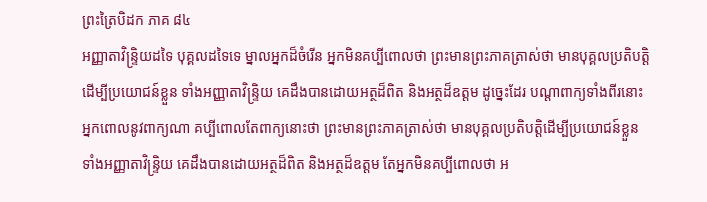ព្រះត្រៃបិដក ភាគ ៨៤
អញ្ញាតាវិន្រ្ទិយដទៃ បុគ្គលដទៃទេ ម្នាលអ្នកដ៏ចំរើន អ្នកមិនគប្បីពោលថា ព្រះមានព្រះភាគត្រាស់ថា មានបុគ្គលប្រតិបត្តិដើម្បីប្រយោជន៍ខ្លួន ទាំងអញ្ញាតាវិន្រ្ទិយ គេដឹងបានដោយអត្ថដ៏ពិត និងអត្ថដ៏ឧត្តម ដូច្នេះដែរ បណ្តាពាក្យទាំងពីរនោះ អ្នកពោលនូវពាក្យណា គប្បីពោលតែពាក្យនោះថា ព្រះមានព្រះភាគត្រាស់ថា មានបុគ្គលប្រតិបត្តិដើម្បីប្រយោជន៍ខ្លួន ទាំងអញ្ញាតាវិន្រ្ទិយ គេដឹងបានដោយអត្ថដ៏ពិត និងអត្ថដ៏ឧត្តម តែអ្នកមិនគប្បីពោលថា អ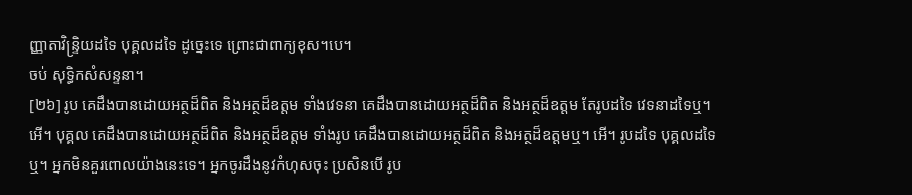ញ្ញាតាវិន្រ្ទិយដទៃ បុគ្គលដទៃ ដូច្នេះទេ ព្រោះជាពាក្យខុស។បេ។
ចប់ សុទ្ធិកសំសន្ទនា។
[២៦] រូប គេដឹងបានដោយអត្ថដ៏ពិត និងអត្ថដ៏ឧត្តម ទាំងវេទនា គេដឹងបានដោយអត្ថដ៏ពិត និងអត្ថដ៏ឧត្តម តែរូបដទៃ វេទនាដទៃឬ។ អើ។ បុគ្គល គេដឹងបានដោយអត្ថដ៏ពិត និងអត្ថដ៏ឧត្តម ទាំងរូប គេដឹងបានដោយអត្ថដ៏ពិត និងអត្ថដ៏ឧត្តមឬ។ អើ។ រូបដទៃ បុគ្គលដទៃឬ។ អ្នកមិនគួរពោលយ៉ាងនេះទេ។ អ្នកចូរដឹងនូវកំហុសចុះ ប្រសិនបើ រូប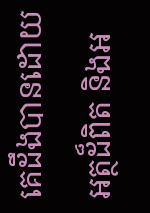គេដឹងបានដោយអត្ថដ៏ពិត និងអ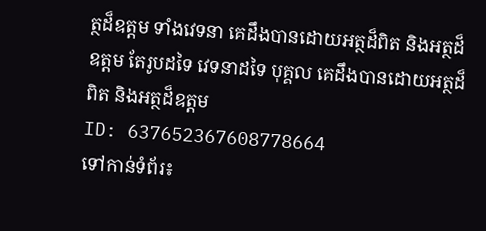ត្ថដ៏ឧត្តម ទាំងវេទនា គេដឹងបានដោយអត្ថដ៏ពិត និងអត្ថដ៏ឧត្តម តែរូបដទៃ វេទនាដទៃ បុគ្គល គេដឹងបានដោយអត្ថដ៏ពិត និងអត្ថដ៏ឧត្តម
ID: 637652367608778664
ទៅកាន់ទំព័រ៖